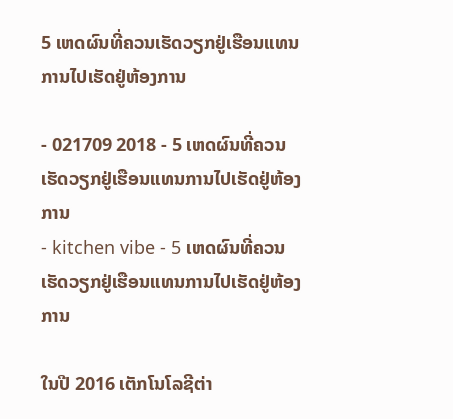5 ເຫດຜົນທີ່ຄວນເຮັດວຽກຢູ່ເຮືອນແທນການໄປເຮັດຢູ່ຫ້ອງການ

- 021709 2018 - 5 ເຫດຜົນທີ່ຄວນເຮັດວຽກຢູ່ເຮືອນແທນການໄປເຮັດຢູ່ຫ້ອງການ
- kitchen vibe - 5 ເຫດຜົນທີ່ຄວນເຮັດວຽກຢູ່ເຮືອນແທນການໄປເຮັດຢູ່ຫ້ອງການ

ໃນປີ 2016 ເຕັກໂນໂລຊີຕ່າ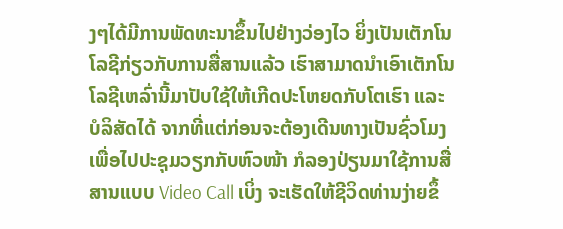ງໆໄດ້ມີການພັດທະນາຂຶ້ນໄປຢ່າງວ່ອງໄວ ຍິ່ງເປັນເຕັກໂນໂລຊີກ່ຽວກັບການສື່ສານແລ້ວ ເຮົາສາມາດນຳເອົາເຕັກໂນໂລຊີເຫລົ່ານີ້ມາປັບໃຊ້ໃຫ້ເກີດປະໂຫຍດກັບໂຕເຮົາ ແລະ ບໍລິສັດໄດ້ ຈາກທີ່ແຕ່ກ່ອນຈະຕ້ອງເດີນທາງເປັນຊົ່ວໂມງເພື່ອໄປປະຊຸມວຽກກັບຫົວໜ້າ ກໍລອງປ່ຽນມາໃຊ້ການສື່ສານແບບ Video Call ເບິ່ງ ຈະເຮັດໃຫ້ຊີວິດທ່ານງ່າຍຂຶ້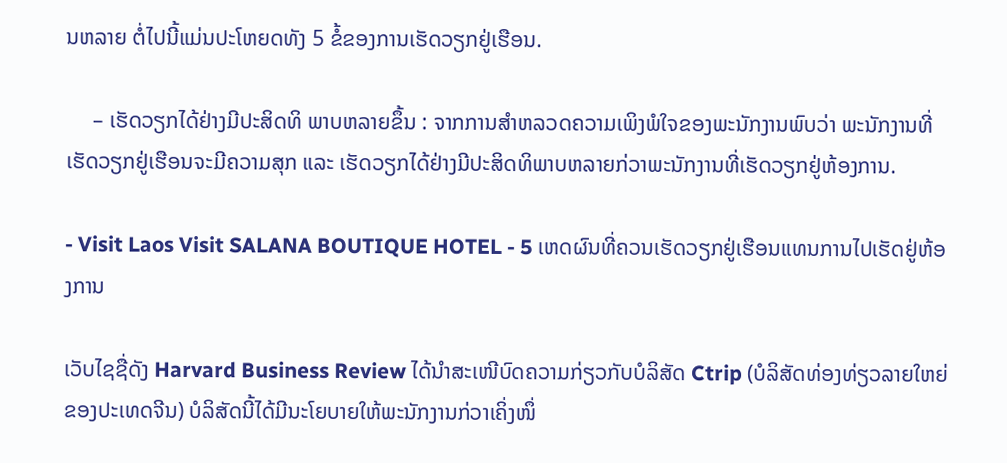ນຫລາຍ ຕໍ່ໄປນີ້ແມ່ນປະໂຫຍດທັງ 5 ຂໍ້ຂອງການເຮັດວຽກຢູ່ເຮືອນ.

     – ເຮັດວຽກໄດ້ຢ່າງມີປະສິດທິ ພາບຫລາຍຂຶ້ນ : ຈາກການສຳຫລວດຄວາມເພິງພໍໃຈຂອງພະນັກງານພົບວ່າ ພະນັກງານທີ່ເຮັດວຽກຢູ່ເຮືອນຈະມີຄວາມສຸກ ແລະ ເຮັດວຽກໄດ້ຢ່າງມີປະສິດທິພາບຫລາຍກ່ວາພະນັກງານທີ່ເຮັດວຽກຢູ່ຫ້ອງການ.

- Visit Laos Visit SALANA BOUTIQUE HOTEL - 5 ເຫດຜົນທີ່ຄວນເຮັດວຽກຢູ່ເຮືອນແທນການໄປເຮັດຢູ່ຫ້ອງການ

ເວັບໄຊຊື່ດັງ Harvard Business Review ໄດ້ນຳສະເໜີບົດຄວາມກ່ຽວກັບບໍລິສັດ Ctrip (ບໍລິສັດທ່ອງທ່ຽວລາຍໃຫຍ່ຂອງປະເທດຈີນ) ບໍລິສັດນີ້ໄດ້ມີນະໂຍບາຍໃຫ້ພະນັກງານກ່ວາເຄິ່ງໜຶ່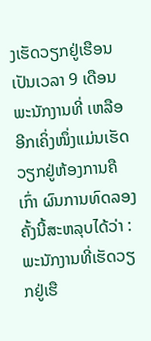ງເຮັດວຽກຢູ່ເຮືອນເປັນເວລາ 9 ເດືອນ ພະນັກງານທີ່ ເຫລືອອີກເຄິ່ງໜຶ່ງແມ່ນເຮັດວຽກຢູ່ຫ້ອງການຄືເກົ່າ ຜົນການທົດລອງຄັ້ງນີ້ສະຫລຸບໄດ້ວ່າ : ພະນັກງານທີ່ເຮັດວຽກຢູ່ເຮື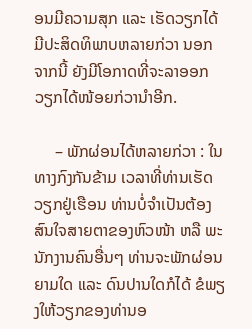ອນມີຄວາມສຸກ ແລະ ເຮັດວຽກໄດ້ມີປະສິດທິພາບຫລາຍກ່ວາ ນອກຈາກນີ້ ຍັງມີໂອກາດທີ່ຈະລາອອກວຽກໄດ້ໜ້ອຍກ່ວານຳອີກ.

     – ພັກຜ່ອນໄດ້ຫລາຍກ່ວາ : ໃນທາງກົງກັນຂ້າມ ເວລາທີ່ທ່ານເຮັດວຽກຢູ່ເຮືອນ ທ່ານບໍ່ຈຳເປັນຕ້ອງສົນໃຈສາຍຕາຂອງຫົວໜ້າ ຫລື ພະນັກງານຄົນອື່ນໆ ທ່ານຈະພັກຜ່ອນຍາມໃດ ແລະ ດົນປານໃດກໍໄດ້ ຂໍພຽງໃຫ້ວຽກຂອງທ່ານອ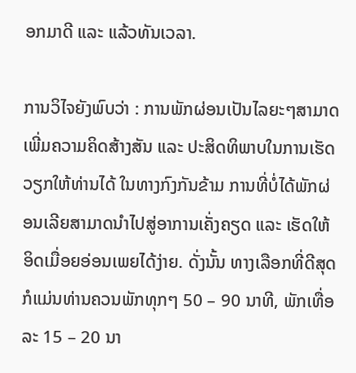ອກມາດີ ແລະ ແລ້ວທັນເວລາ.

ການວິໄຈຍັງພົບວ່າ : ການພັກຜ່ອນເປັນໄລຍະໆສາມາດເພີ່ມຄວາມຄິດສ້າງສັນ ແລະ ປະສິດທິພາບໃນການເຮັດວຽກໃຫ້ທ່ານໄດ້ ໃນທາງກົງກັນຂ້າມ ການທີ່ບໍ່ໄດ້ພັກຜ່ອນເລີຍສາມາດນຳໄປສູ່ອາການເຄັ່ງຄຽດ ແລະ ເຮັດໃຫ້ອິດເມື່ອຍອ່ອນເພຍໄດ້ງ່າຍ. ດັ່ງນັ້ນ ທາງເລືອກທີ່ດີສຸດກໍແມ່ນທ່ານຄວນພັກທຸກໆ 50 – 90 ນາທີ, ພັກເທື່ອລະ 15 – 20 ນາ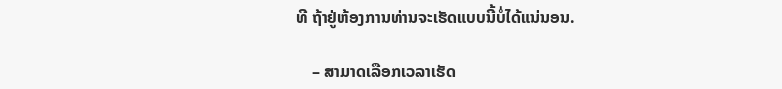ທີ ຖ້າຢູ່ຫ້ອງການທ່ານຈະເຮັດແບບນີ້ບໍ່ໄດ້ແນ່ນອນ.

    – ສາມາດເລືອກເວລາເຮັດ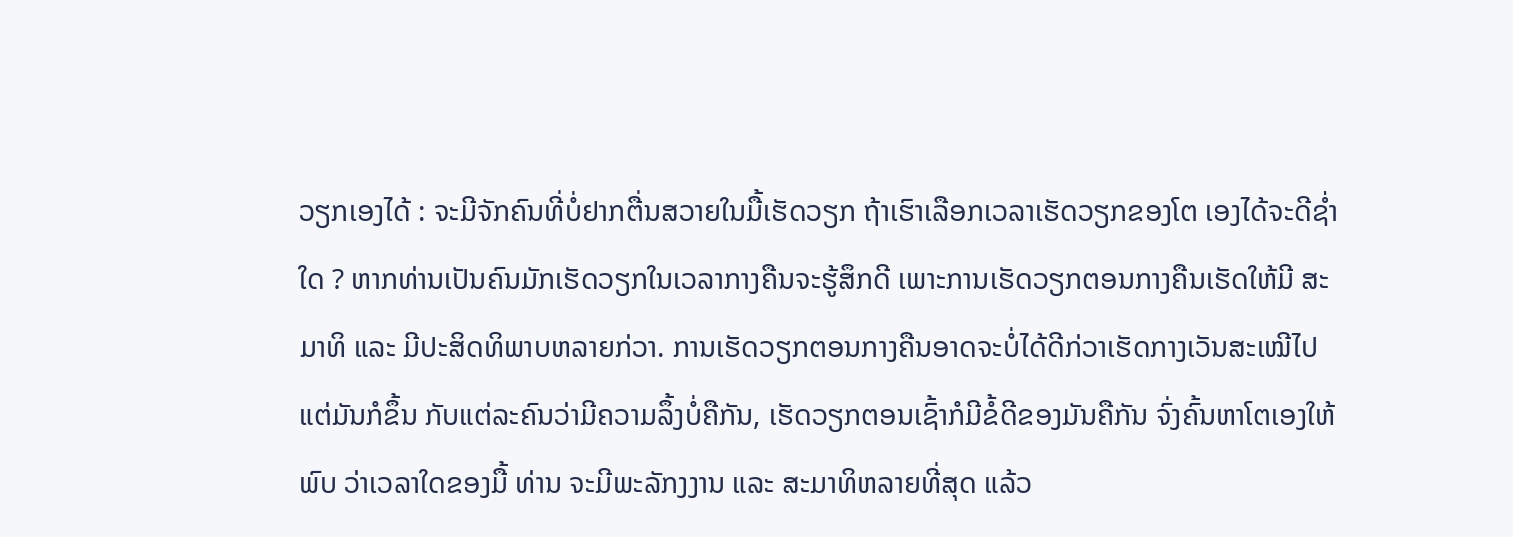ວຽກເອງໄດ້ : ຈະມີຈັກຄົນທີ່ບໍ່ຢາກຕື່ນສວາຍໃນມື້ເຮັດວຽກ ຖ້າເຮົາເລືອກເວລາເຮັດວຽກຂອງໂຕ ເອງໄດ້ຈະດີຊໍ່າໃດ ? ຫາກທ່ານເປັນຄົນມັກເຮັດວຽກໃນເວລາກາງຄືນຈະຮູ້ສຶກດີ ເພາະການເຮັດວຽກຕອນກາງຄືນເຮັດໃຫ້ມີ ສະມາທິ ແລະ ມີປະສິດທິພາບຫລາຍກ່ວາ. ການເຮັດວຽກຕອນກາງຄືນອາດຈະບໍ່ໄດ້ດີກ່ວາເຮັດກາງເວັນສະເໝີໄປ ແຕ່ມັນກໍຂຶ້ນ ກັບແຕ່ລະຄົນວ່າມີຄວາມລຶ້ງບໍ່ຄືກັນ, ເຮັດວຽກຕອນເຊົ້າກໍມີຂໍ້ດີຂອງມັນຄືກັນ ຈົ່ງຄົ້ນຫາໂຕເອງໃຫ້ພົບ ວ່າເວລາໃດຂອງມື້ ທ່ານ ຈະມີພະລັກງງານ ແລະ ສະມາທິຫລາຍທີ່ສຸດ ແລ້ວ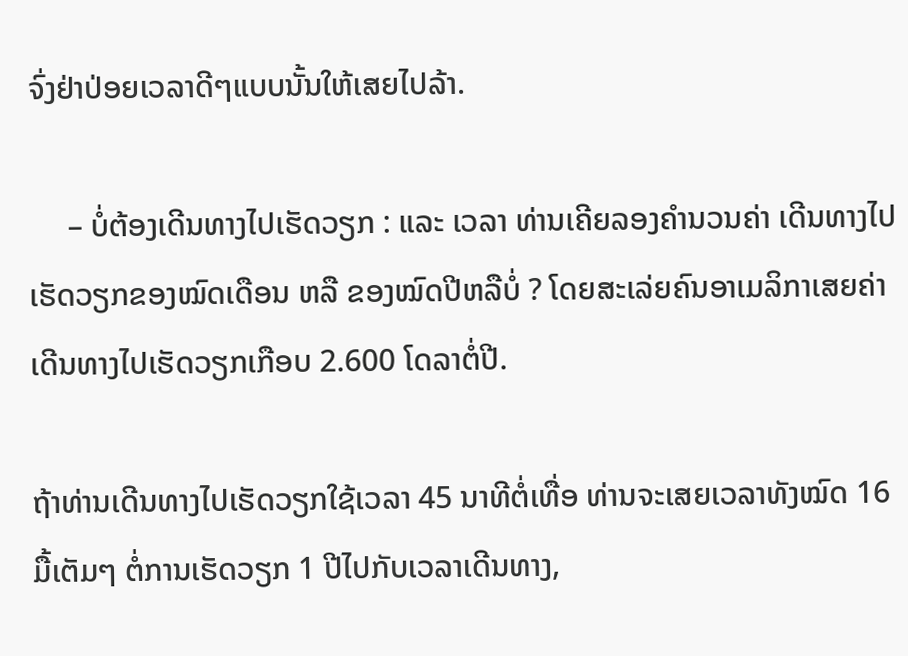ຈົ່ງຢ່າປ່ອຍເວລາດີໆແບບນັ້ນໃຫ້ເສຍໄປລ້າ.

     – ບໍ່ຕ້ອງເດີນທາງໄປເຮັດວຽກ : ແລະ ເວລາ ທ່ານເຄີຍລອງຄຳນວນຄ່າ ເດີນທາງໄປເຮັດວຽກຂອງໝົດເດືອນ ຫລື ຂອງໝົດປີຫລືບໍ່ ? ໂດຍສະເລ່ຍຄົນອາເມລິກາເສຍຄ່າເດີນທາງໄປເຮັດວຽກເກືອບ 2.600 ໂດລາຕໍ່ປີ.

ຖ້າທ່ານເດີນທາງໄປເຮັດວຽກໃຊ້ເວລາ 45 ນາທີຕໍ່ເທື່ອ ທ່ານຈະເສຍເວລາທັງໝົດ 16 ມື້ເຕັມໆ ຕໍ່ການເຮັດວຽກ 1 ປີໄປກັບເວລາເດີນທາງ,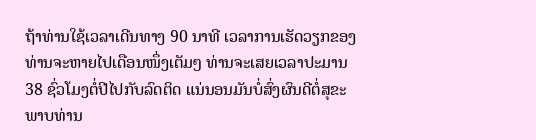ຖ້າທ່ານໃຊ້ເວລາເດີນທາງ 90 ນາທີ ເວລາການເຮັດວຽກຂອງທ່ານຈະຫາຍໄປເດືອນໜຶ່ງເຕັມໆ ທ່ານຈະເສຍເວລາປະມານ 38 ຊົ່ວໂມງຕໍ່ປີໄປກັບລົດຕິດ ແນ່ນອນມັນບໍ່ສົ່ງຜົນດີຕໍ່ສຸຂະ ພາບທ່ານ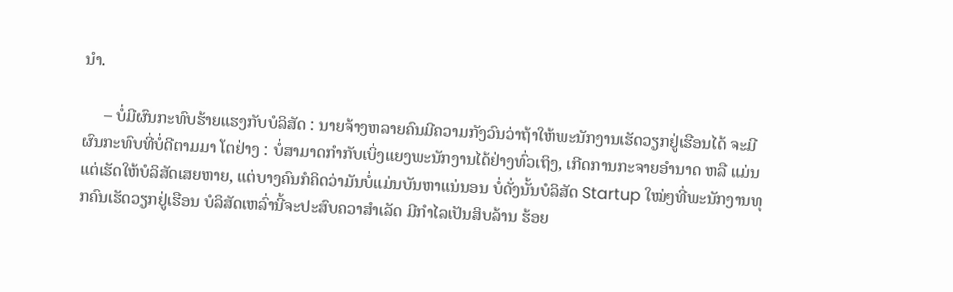ນຳ.

     – ບໍ່ມີຜົນກະທົບຮ້າຍແຮງກັບບໍລິສັດ : ນາຍຈ້າງຫລາຍຄົນມີຄວາມກັງວົນວ່າຖ້າໃຫ້ພະນັກງານເຮັດວຽກຢູ່ເຮືອນໄດ້ ຈະມີ ຜົນກະທົບທີ່ບໍ່ດີຕາມມາ ໂຕຢ່າງ : ບໍ່ສາມາດກຳກັບເບິ່ງແຍງພະນັກງານໄດ້ຢ່າງທົ່ວເຖິງ, ເກີດການກະຈາຍອຳນາດ ຫລື ແມ່ນແຕ່ເຮັດໃຫ້ບໍລິສັດເສຍຫາຍ, ແຕ່ບາງຄົນກໍຄິດວ່າມັນບໍ່ແມ່ນບັນຫາແນ່ນອນ ບໍ່ດັ່ງນັ້ນບໍລິສັດ Startup ໃໝ່ໆທີ່ພະນັກງານທຸກຄົນເຮັດວຽກຢູ່ເຮືອນ ບໍລິສັດເຫລົ່ານີ້ຈະປະສົບຄວາສຳເລັດ ມີກຳໄລເປັນສິບລ້ານ ຮ້ອຍ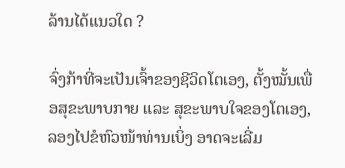ລ້ານໄດ້ແນວໃດ ?

ຈົ່ງກ້າທີ່ຈະເປັນເຈົ້າຂອງຊີວິດໂຕເອງ, ຕັ້ງໝັ້ນເພື່ອສຸຂະພາບກາຍ ແລະ ສຸຂະພາບໃຈຂອງໂຕເອງ, ລອງໄປຂໍຫົວໜ້າທ່ານເບິ່ງ ອາດຈະເລີ່ມ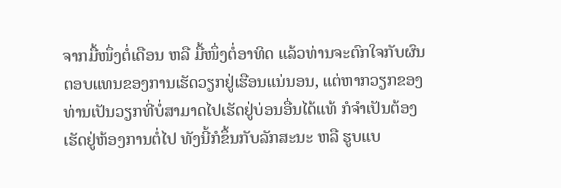ຈາກມື້ໜຶ່ງຕໍ່ເດືອນ ຫລື ມື້ໜຶ່ງຕໍ່ອາທິດ ແລ້ວທ່ານຈະຕົກໃຈກັບຜົນຕອບແທນຂອງການເຮັດວຽກຢູ່ເຮືອນແນ່ນອນ, ແຕ່ຫາກວຽກຂອງທ່ານເປັນວຽກທີ່ບໍ່ສາມາດໄປເຮັດຢູ່ບ່ອນອື່ນໄດ້ແທ້ ກໍຈຳເປັນຕ້ອງເຮັດຢູ່ຫ້ອງການຕໍ່ໄປ ທັງນີ້ກໍຂຶ້ນກັບລັກສະນະ ຫລື ຮູບແບ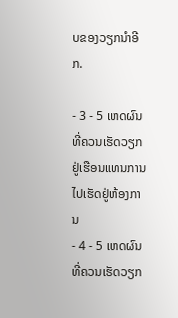ບຂອງວຽກນຳອີກ.

- 3 - 5 ເຫດຜົນທີ່ຄວນເຮັດວຽກຢູ່ເຮືອນແທນການໄປເຮັດຢູ່ຫ້ອງການ
- 4 - 5 ເຫດຜົນທີ່ຄວນເຮັດວຽກ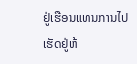ຢູ່ເຮືອນແທນການໄປເຮັດຢູ່ຫ້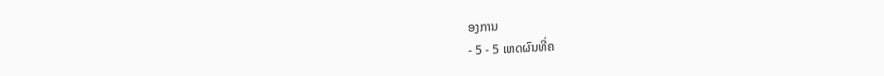ອງການ
- 5 - 5 ເຫດຜົນທີ່ຄ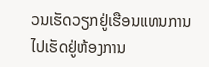ວນເຮັດວຽກຢູ່ເຮືອນແທນການໄປເຮັດຢູ່ຫ້ອງການ